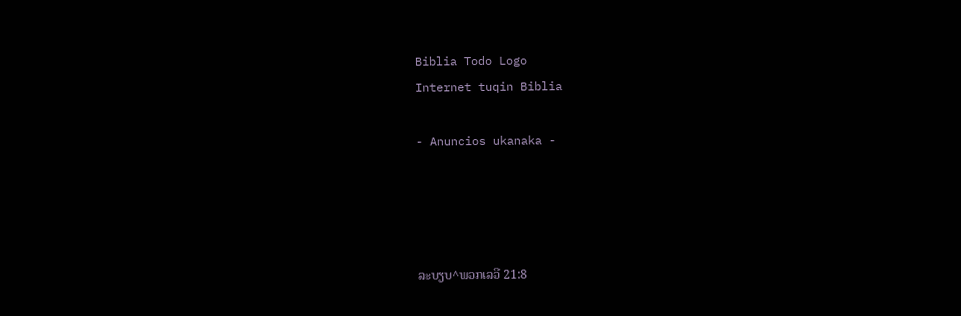Biblia Todo Logo
Internet tuqin Biblia

- Anuncios ukanaka -




ລະບຽບ^ພວກເລວີ 21:8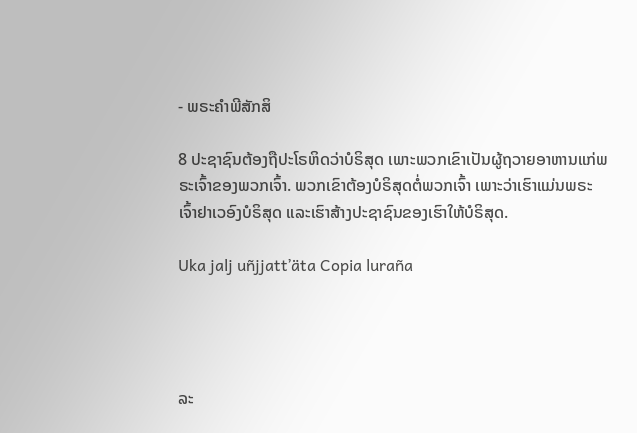- ພຣະຄຳພີສັກສິ

8 ປະຊາຊົນຕ້ອງຖືປະໂຣຫິດວ່າບໍຣິສຸດ ເພາະພວກເຂົາເປັນຜູ້ຖວາຍອາຫານແກ່ພຣະເຈົ້າຂອງພວກເຈົ້າ. ພວກເຂົາຕ້ອງບໍຣິສຸດຕໍ່ພວກເຈົ້າ ເພາະວ່າເຮົາແມ່ນພຣະເຈົ້າຢາເວອົງບໍຣິສຸດ ແລະເຮົາສ້າງປະຊາຊົນຂອງເຮົາໃຫ້ບໍຣິສຸດ.

Uka jalj uñjjattʼäta Copia luraña




ລະ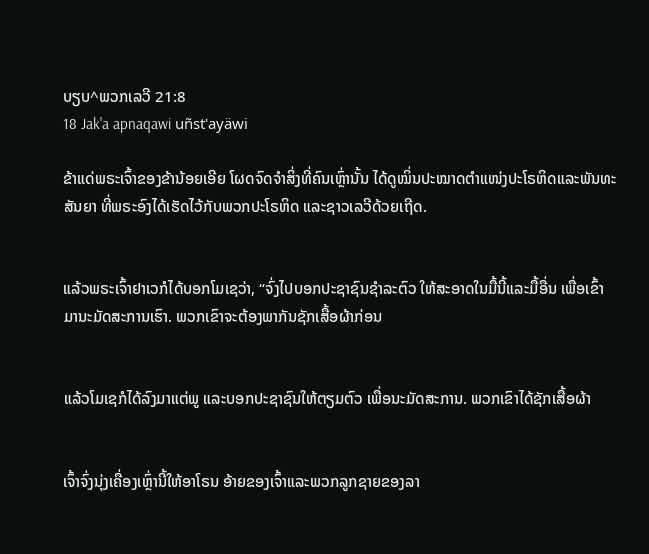ບຽບ^ພວກເລວີ 21:8
18 Jak'a apnaqawi uñst'ayäwi

ຂ້າແດ່ພຣະເຈົ້າຂອງຂ້ານ້ອຍເອີຍ ໂຜດຈົດຈຳສິ່ງທີ່ຄົນເຫຼົ່ານັ້ນ ໄດ້ດູໝິ່ນປະໝາດຕຳແໜ່ງປະໂຣຫິດແລະພັນທະສັນຍາ ທີ່ພຣະອົງໄດ້ເຮັດໄວ້ກັບພວກປະໂຣຫິດ ແລະຊາວເລວີດ້ວຍເຖີດ.


ແລ້ວພຣະເຈົ້າຢາເວກໍໄດ້ບອກໂມເຊວ່າ, “ຈົ່ງໄປບອກປະຊາຊົນຊຳລະຕົວ ໃຫ້ສະອາດໃນມື້ນີ້ແລະມື້ອື່ນ ເພື່ອເຂົ້າມານະມັດສະການເຮົາ. ພວກເຂົາຈະຕ້ອງພາກັນຊັກເສື້ອຜ້າກ່ອນ


ແລ້ວໂມເຊກໍໄດ້ລົງມາແຕ່ພູ ແລະບອກປະຊາຊົນໃຫ້ຕຽມຕົວ ເພື່ອນະມັດສະການ. ພວກເຂົາໄດ້ຊັກເສື້ອຜ້າ


ເຈົ້າຈົ່ງນຸ່ງເຄື່ອງເຫຼົ່ານີ້ໃຫ້ອາໂຣນ ອ້າຍຂອງເຈົ້າແລະພວກລູກຊາຍຂອງລາ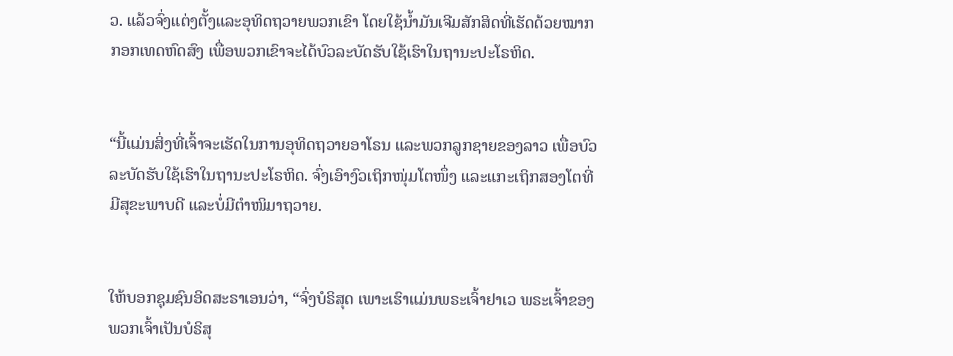ວ. ແລ້ວຈົ່ງແຕ່ງຕັ້ງແລະອຸທິດຖວາຍພວກເຂົາ ໂດຍໃຊ້ນໍ້າມັນເຈີມສັກສິດທີ່ເຮັດດ້ວຍໝາກກອກເທດຫົດສົງ ເພື່ອພວກເຂົາຈະໄດ້ບົວລະບັດຮັບໃຊ້ເຮົາໃນຖານະປະໂຣຫິດ.


“ນີ້ແມ່ນສິ່ງທີ່ເຈົ້າຈະເຮັດໃນການອຸທິດຖວາຍອາໂຣນ ແລະພວກລູກຊາຍຂອງລາວ ເພື່ອບົວລະບັດຮັບໃຊ້ເຮົາໃນຖານະປະໂຣຫິດ. ຈົ່ງເອົາງົວເຖິກໜຸ່ມໂຕໜຶ່ງ ແລະແກະເຖິກສອງໂຕທີ່ມີສຸຂະພາບດີ ແລະບໍ່ມີຕຳໜິມາຖວາຍ.


ໃຫ້ບອກຊຸມຊົນອິດສະຣາເອນວ່າ, “ຈົ່ງບໍຣິສຸດ ເພາະເຮົາແມ່ນພຣະເຈົ້າຢາເວ ພຣະເຈົ້າຂອງພວກເຈົ້າເປັນບໍຣິສຸ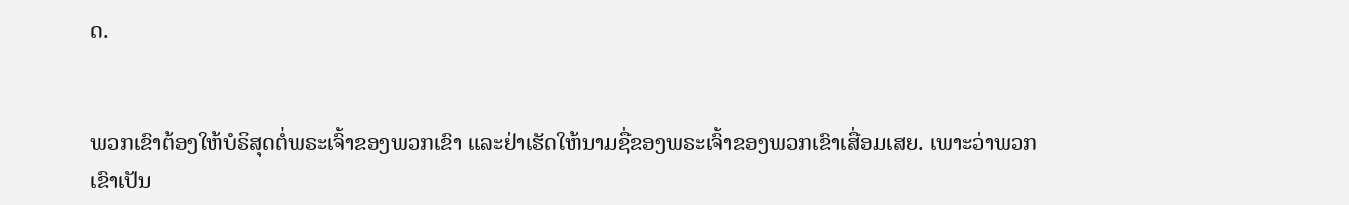ດ.


ພວກເຂົາຕ້ອງໃຫ້ບໍຣິສຸດຕໍ່ພຣະເຈົ້າຂອງພວກເຂົາ ແລະຢ່າເຮັດໃຫ້ນາມຊື່ຂອງພຣະເຈົ້າຂອງພວກເຂົາເສື່ອມເສຍ. ເພາະວ່າພວກເຂົາເປັນ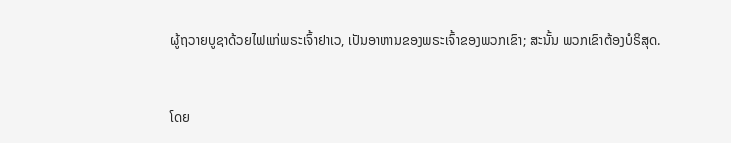ຜູ້ຖວາຍບູຊາດ້ວຍໄຟແກ່ພຣະເຈົ້າຢາເວ, ເປັນອາຫານຂອງພຣະເຈົ້າຂອງພວກເຂົາ; ສະນັ້ນ ພວກເຂົາຕ້ອງບໍຣິສຸດ.


ໂດຍ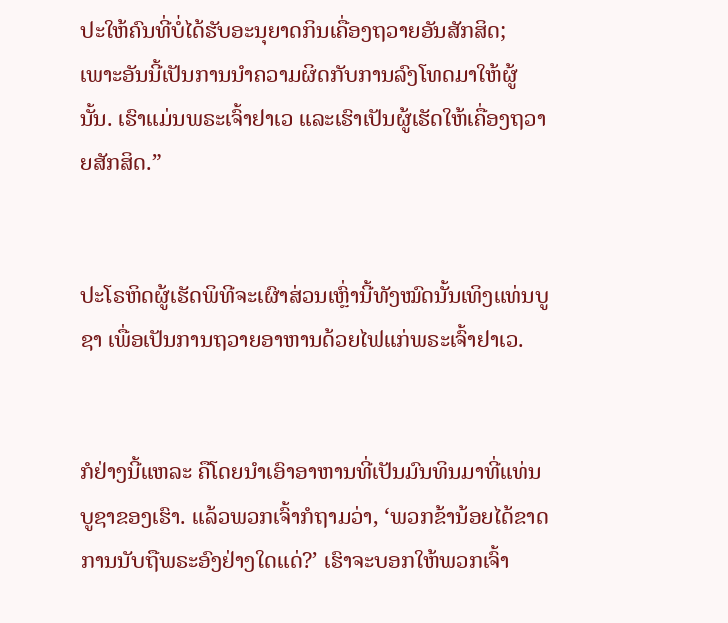ປະໃຫ້ຄົນທີ່ບໍ່ໄດ້ຮັບອະນຸຍາດກິນເຄື່ອງຖວາຍອັນສັກສິດ; ເພາະອັນນີ້ເປັນການນຳຄວາມຜິດກັບການລົງໂທດມາໃຫ້ຜູ້ນັ້ນ. ເຮົາແມ່ນພຣະເຈົ້າຢາເວ ແລະເຮົາເປັນຜູ້ເຮັດໃຫ້ເຄື່ອງຖວາຍສັກສິດ.”


ປະໂຣຫິດຜູ້ເຮັດພິທີຈະເຜົາສ່ວນເຫຼົ່ານີ້ທັງໝົດນັ້ນເທິງແທ່ນບູຊາ ເພື່ອເປັນການຖວາຍອາຫານດ້ວຍໄຟແກ່ພຣະເຈົ້າຢາເວ.


ກໍຢ່າງນີ້ແຫລະ ຄືໂດຍນຳເອົາອາຫານທີ່ເປັນມົນທິນມາທີ່ແທ່ນບູຊາຂອງເຮົາ. ແລ້ວພວກເຈົ້າກໍຖາມວ່າ, ‘ພວກຂ້ານ້ອຍໄດ້ຂາດການນັບຖືພຣະອົງຢ່າງໃດແດ່?’ ເຮົາຈະບອກໃຫ້ພວກເຈົ້າ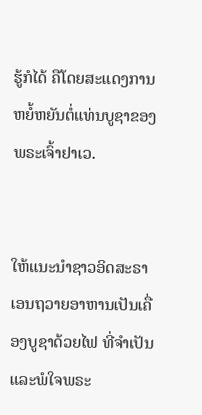ຮູ້ກໍໄດ້ ຄືໂດຍສະແດງການຫຍໍ້ຫຍັນຕໍ່ແທ່ນບູຊາຂອງພຣະເຈົ້າຢາເວ.


ໃຫ້ແນະນຳຊາວອິດສະຣາເອນຖວາຍອາຫານເປັນເຄື່ອງບູຊາດ້ວຍໄຟ ທີ່ຈຳເປັນແລະພໍໃຈພຣະ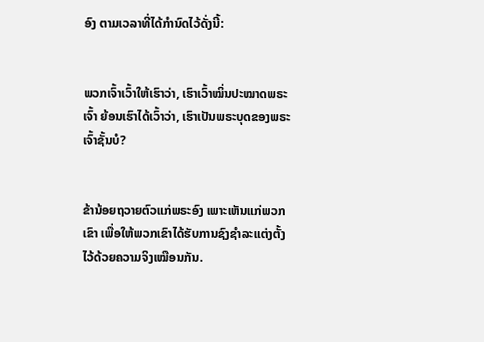ອົງ ຕາມເວລາທີ່ໄດ້ກຳນົດໄວ້ດັ່ງນີ້:


ພວກເຈົ້າເວົ້າໃຫ້ເຮົາວ່າ, ເຮົາເວົ້າໝິ່ນປະໝາດພຣະເຈົ້າ ຍ້ອນເຮົາໄດ້ເວົ້າວ່າ, ເຮົາເປັນພຣະບຸດຂອງພຣະເຈົ້າຊັ້ນບໍ?


ຂ້ານ້ອຍຖວາຍຕົວແກ່ພຣະອົງ ເພາະເຫັນແກ່ພວກເຂົາ ເພື່ອໃຫ້ພວກເຂົາໄດ້ຮັບການຊົງຊຳລະແຕ່ງຕັ້ງໄວ້ດ້ວຍຄວາມຈິງເໝືອນກັນ.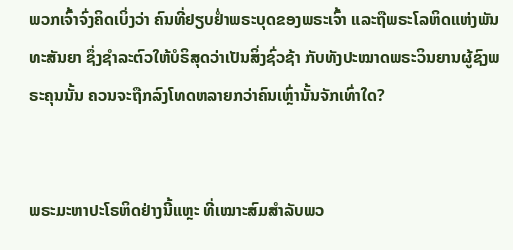ພວກເຈົ້າຈົ່ງຄິດເບິ່ງວ່າ ຄົນທີ່ຢຽບຢໍ່າພຣະບຸດຂອງພຣະເຈົ້າ ແລະຖືພຣະໂລຫິດແຫ່ງພັນທະສັນຍາ ຊຶ່ງຊຳລະຕົວໃຫ້ບໍຣິສຸດວ່າເປັນສິ່ງຊົ່ວຊ້າ ກັບທັງປະໝາດພຣະວິນຍານຜູ້ຊົງພຣະຄຸນນັ້ນ ຄວນຈະຖືກລົງໂທດຫລາຍກວ່າຄົນເຫຼົ່ານັ້ນຈັກເທົ່າໃດ?


ພຣະມະຫາປະໂຣຫິດຢ່າງນີ້ແຫຼະ ທີ່ເໝາະສົມສຳລັບພວ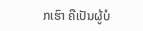ກເຮົາ ຄືເປັນຜູ້ບໍ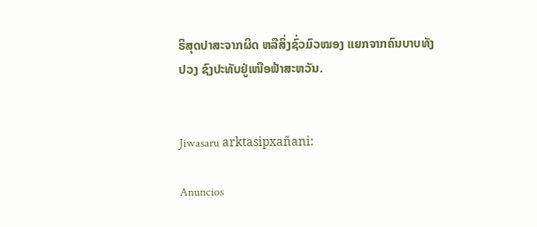ຣິສຸດປາສະຈາກຜິດ ຫລືສິ່ງຊົ່ວມົວໝອງ ແຍກຈາກຄົນບາບທັງປວງ ຊົງປະທັບຢູ່ເໜືອຟ້າສະຫວັນ.


Jiwasaru arktasipxañani:

Anuncios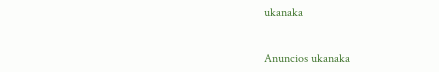ukanaka


Anuncios ukanaka